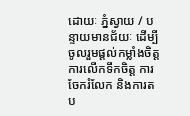ដោយៈ ភ្នំស្វាយ / បន្ទាយមានជ័យៈ ដើម្បីចូលរួមផ្តល់កម្លាំងចិត្ត ការលើកទឹកចិត្ត ការចែករំលែក និងការតប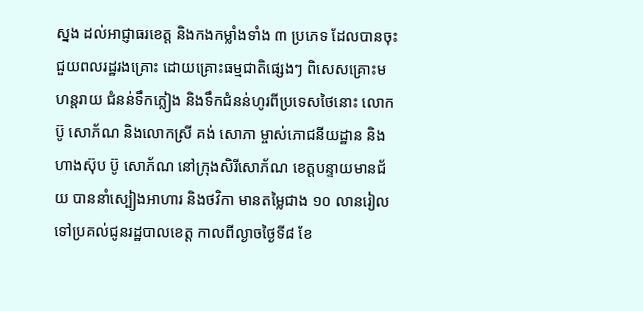ស្នង ដល់អាជ្ញាធរខេត្ត និងកងកម្លាំងទាំង ៣ ប្រភេទ ដែលបានចុះជួយពលរដ្ឋរងគ្រោះ ដោយគ្រោះធម្មជាតិផ្សេងៗ ពិសេសគ្រោះមហន្តរាយ ជំនន់ទឹកភ្លៀង និងទឹកជំនន់ហូរពីប្រទេសថៃនោះ លោក ប៊ូ សោភ័ណ និងលោកស្រី គង់ សោភា ម្ចាស់ភោជនីយដ្ឋាន និងហាងស៊ុប ប៊ូ សោភ័ណ នៅក្រុងសិរីសោភ័ណ ខេត្តបន្ទាយមានជ័យ បាននាំស្បៀងអាហារ និងថវិកា មានតម្លៃជាង ១០ លានរៀល ទៅប្រគល់ជូនរដ្ឋបាលខេត្ត កាលពីល្ងាចថ្ងៃទី៨ ខែ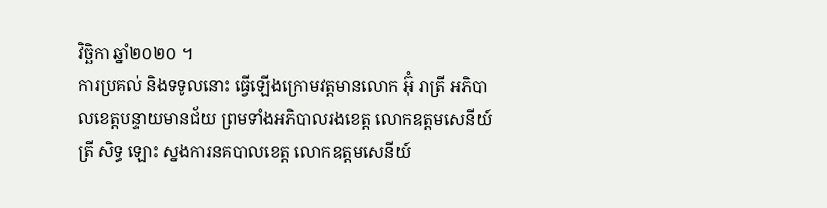វិច្ឆិកា ឆ្នាំ២០២០ ។
ការប្រគល់ និងទទូលនោះ ធ្វើឡើងក្រោមវត្តមានលោក អ៊ុំ រាត្រី អភិបាលខេត្តបន្ទាយមានជ័យ ព្រមទាំងអភិបាលរងខេត្ត លោកឧត្តមសេនីយ៍ត្រី សិទ្ធ ឡោះ ស្នងការនគបាលខេត្ត លោកឧត្តមសេនីយ៍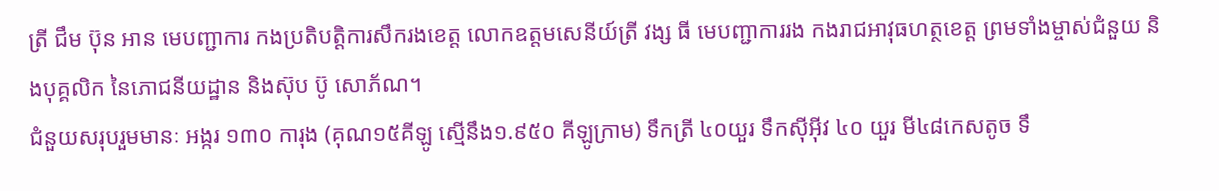ត្រី ជឹម ប៊ុន អាន មេបញ្ជាការ កងប្រតិបត្តិការសឹករងខេត្ត លោកឧត្តមសេនីយ៍ត្រី វង្ស ធី មេបញ្ជាការរង កងរាជអាវុធហត្ថខេត្ត ព្រមទាំងម្ចាស់ជំនួយ និងបុគ្គលិក នៃភោជនីយដ្ឋាន និងស៊ុប ប៊ូ សោភ័ណ។
ជំនួយសរុបរួមមានៈ អង្ករ ១៣០ ការុង (គុណ១៥គីឡូ ស្មើនឹង១.៩៥០ គីឡូក្រាម) ទឹកត្រី ៤០យួរ ទឹកស៊ីអ៊ីវ ៤០ យួរ មី៤៨កេសតូច ទឹ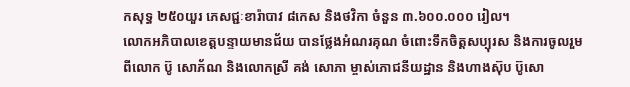កសុទ្ធ ២៥០យួរ ភេសជ្ជៈខារ៉ាបាវ ៨កេស និងថវិកា ចំនួន ៣.៦០០.០០០ រៀល។
លោកអភិបាលខេត្តបន្ទាយមានជ័យ បានថ្លែងអំណរគុណ ចំពោះទឹកចិត្តសប្បុរស និងការចូលរួមពីលោក ប៊ូ សោភ័ណ និងលោកស្រី គង់ សោភា ម្ចាស់ភោជនីយដ្ឋាន និងហាងស៊ុប ប៊ូសោ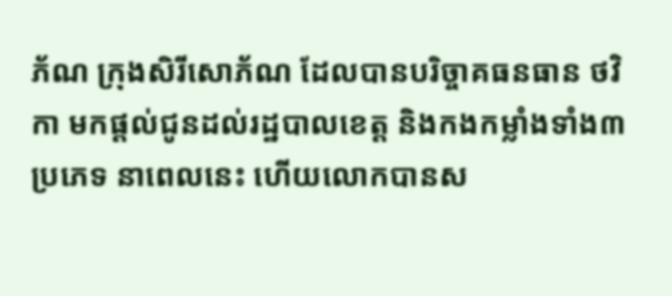ភ័ណ ក្រុងសិរីសោភ័ណ ដែលបានបរិច្ចាគធនធាន ថវិកា មកផ្តល់ជូនដល់រដ្ឋបាលខេត្ត និងកងកម្លាំងទាំង៣ប្រភេទ នាពេលនេះ ហើយលោកបានស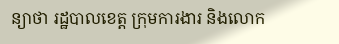ន្យាថា រដ្ឋបាលខេត្ត ក្រុមការងារ និងលោក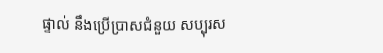ផ្ទាល់ នឹងប្រើប្រាសជំនួយ សប្បុរស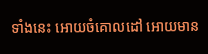ទាំងនេះ អោយចំគោលដៅ អោយមាន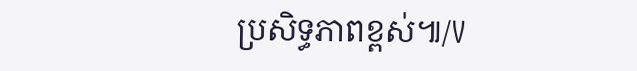ប្រសិទ្ធភាពខ្ពស់៕/V